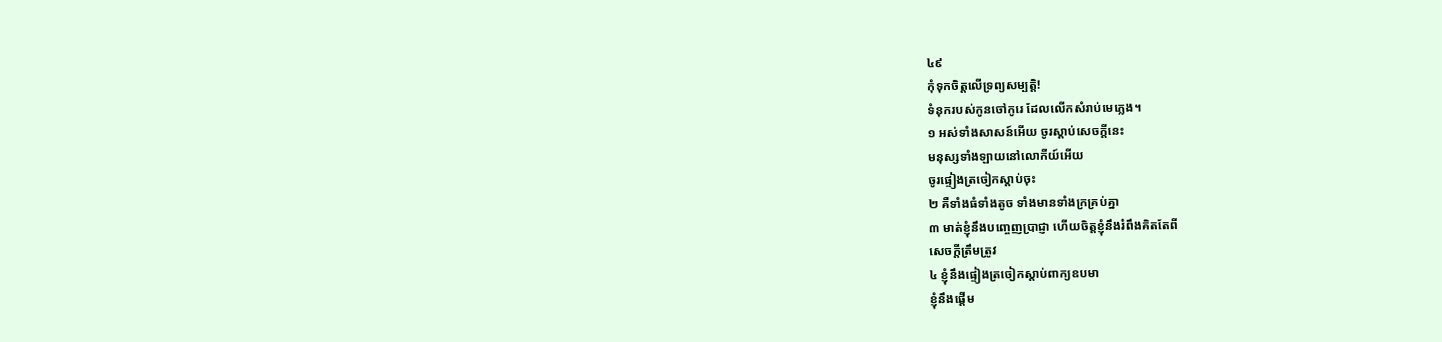៤៩
កុំទុកចិត្តលើទ្រព្យសម្បត្តិ!
ទំនុករបស់កូនចៅកូរេ ដែលលើកសំរាប់មេភ្លេង។
១ អស់ទាំងសាសន៍អើយ ចូរស្តាប់សេចក្តីនេះ
មនុស្សទាំងឡាយនៅលោកីយ៍អើយ
ចូរផ្ទៀងត្រចៀកស្តាប់ចុះ
២ គឺទាំងធំទាំងតូច ទាំងមានទាំងក្រគ្រប់គ្នា
៣ មាត់ខ្ញុំនឹងបញ្ចេញប្រាជ្ញា ហើយចិត្តខ្ញុំនឹងរំពឹងគិតតែពី
សេចក្តីត្រឹមត្រូវ
៤ ខ្ញុំនឹងផ្ទៀងត្រចៀកស្តាប់ពាក្យឧបមា
ខ្ញុំនឹងផ្តើម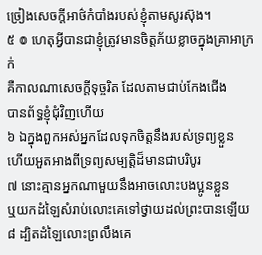ច្រៀងសេចក្តីអាថ៌កំបាំងរបស់ខ្ញុំតាមសូរស៊ុង។
៥ ៙ ហេតុអ្វីបានជាខ្ញុំត្រូវមានចិត្តភ័យខ្លាចក្នុងគ្រាអាក្រក់
គឺកាលណាសេចក្តីទុច្ចរិត ដែលតាមជាប់កែងជើង
បានព័ទ្ធខ្ញុំជុំវិញហើយ
៦ ឯក្នុងពួកអស់អ្នកដែលទុកចិត្តនឹងរបស់ទ្រព្យខ្លួន
ហើយអួតអាងពីទ្រព្យសម្បត្តិដ៏មានជាបរិបូរ
៧ នោះគ្មានអ្នកណាមួយនឹងអាចលោះបងប្អូនខ្លួន
ឬយកដំឡៃសំរាប់លោះគេទៅថ្វាយដល់ព្រះបានឡើយ
៨ ដ្បិតដំឡៃលោះព្រលឹងគេ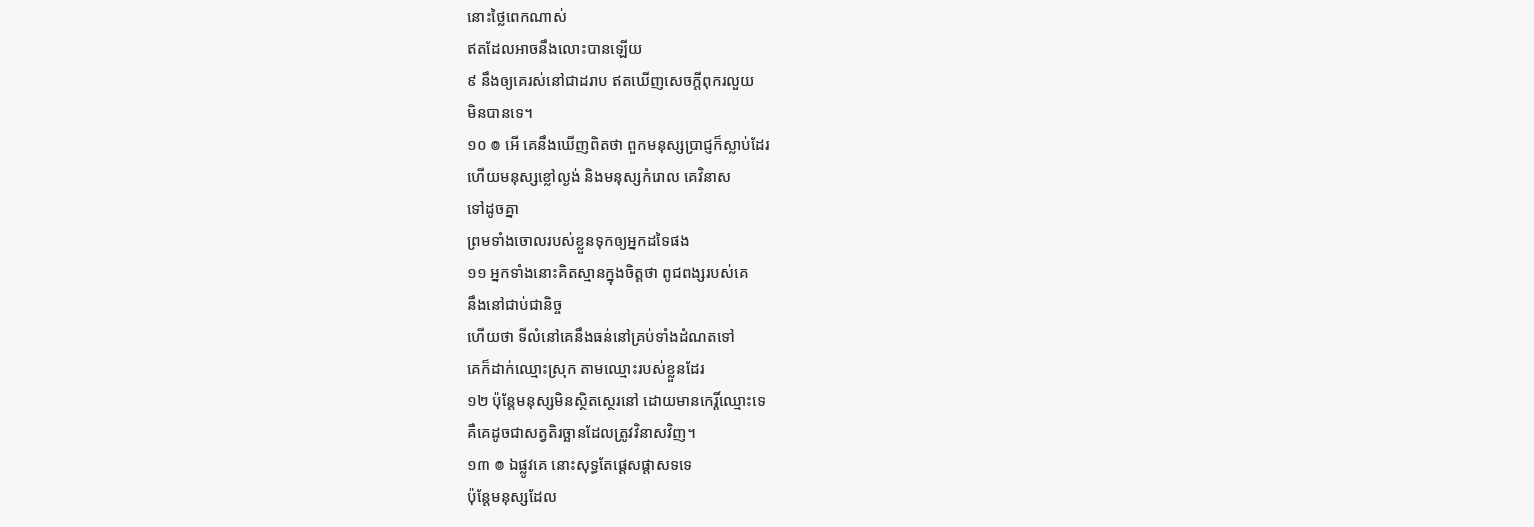នោះថ្លៃពេកណាស់
ឥតដែលអាចនឹងលោះបានឡើយ
៩ នឹងឲ្យគេរស់នៅជាដរាប ឥតឃើញសេចក្តីពុករលួយ
មិនបានទេ។
១០ ៙ អើ គេនឹងឃើញពិតថា ពួកមនុស្សប្រាជ្ញក៏ស្លាប់ដែរ
ហើយមនុស្សខ្លៅល្ងង់ និងមនុស្សកំរោល គេវិនាស
ទៅដូចគ្នា
ព្រមទាំងចោលរបស់ខ្លួនទុកឲ្យអ្នកដទៃផង
១១ អ្នកទាំងនោះគិតស្មានក្នុងចិត្តថា ពូជពង្សរបស់គេ
នឹងនៅជាប់ជានិច្ច
ហើយថា ទីលំនៅគេនឹងធន់នៅគ្រប់ទាំងដំណតទៅ
គេក៏ដាក់ឈ្មោះស្រុក តាមឈ្មោះរបស់ខ្លួនដែរ
១២ ប៉ុន្តែមនុស្សមិនស្ថិតស្ថេរនៅ ដោយមានកេរ្តិ៍ឈ្មោះទេ
គឺគេដូចជាសត្វតិរច្ឆានដែលត្រូវវិនាសវិញ។
១៣ ៙ ឯផ្លូវគេ នោះសុទ្ធតែផ្តេសផ្តាសទទេ
ប៉ុន្តែមនុស្សដែល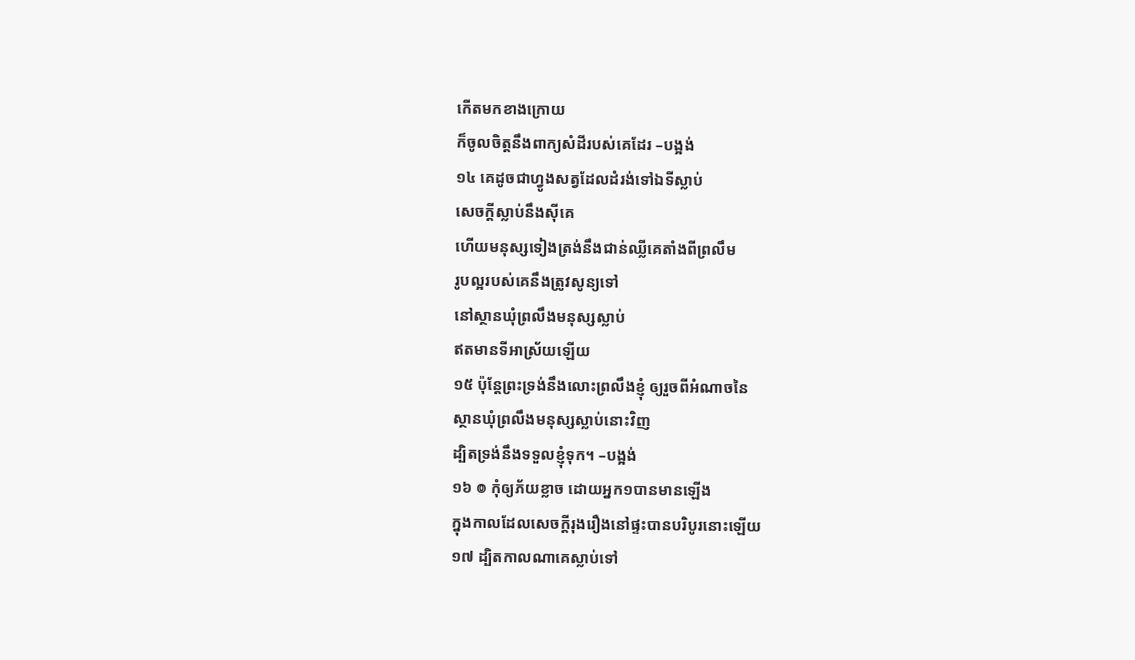កើតមកខាងក្រោយ
ក៏ចូលចិត្តនឹងពាក្យសំដីរបស់គេដែរ –បង្អង់
១៤ គេដូចជាហ្វូងសត្វដែលដំរង់ទៅឯទីស្លាប់
សេចក្តីស្លាប់នឹងស៊ីគេ
ហើយមនុស្សទៀងត្រង់នឹងជាន់ឈ្លីគេតាំងពីព្រលឹម
រូបល្អរបស់គេនឹងត្រូវសូន្យទៅ
នៅស្ថានឃុំព្រលឹងមនុស្សស្លាប់
ឥតមានទីអាស្រ័យឡើយ
១៥ ប៉ុន្តែព្រះទ្រង់នឹងលោះព្រលឹងខ្ញុំ ឲ្យរួចពីអំណាចនៃ
ស្ថានឃុំព្រលឹងមនុស្សស្លាប់នោះវិញ
ដ្បិតទ្រង់នឹងទទួលខ្ញុំទុក។ –បង្អង់
១៦ ៙ កុំឲ្យភ័យខ្លាច ដោយអ្នក១បានមានឡើង
ក្នុងកាលដែលសេចក្តីរុងរឿងនៅផ្ទះបានបរិបូរនោះឡើយ
១៧ ដ្បិតកាលណាគេស្លាប់ទៅ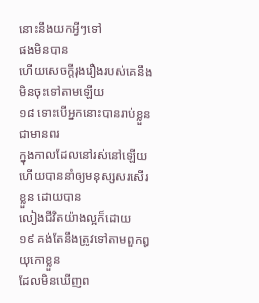នោះនឹងយកអ្វីៗទៅ
ផងមិនបាន
ហើយសេចក្តីរុងរឿងរបស់គេនឹងមិនចុះទៅតាមឡើយ
១៨ ទោះបើអ្នកនោះបានរាប់ខ្លួនជាមានពរ
ក្នុងកាលដែលនៅរស់នៅឡើយ
ហើយបាននាំឲ្យមនុស្សសរសើរខ្លួន ដោយបាន
លៀងជីវិតយ៉ាងល្អក៏ដោយ
១៩ គង់តែនឹងត្រូវទៅតាមពួកឰយុកោខ្លួន
ដែលមិនឃើញព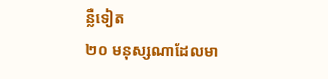ន្លឺទៀត
២០ មនុស្សណាដែលមា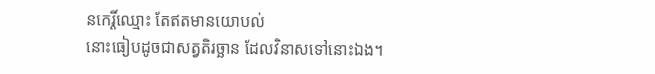នកេរ្តិ៍ឈ្មោះ តែឥតមានយោបល់
នោះធៀបដូចជាសត្វតិរច្ឆាន ដែលវិនាសទៅនោះឯង។